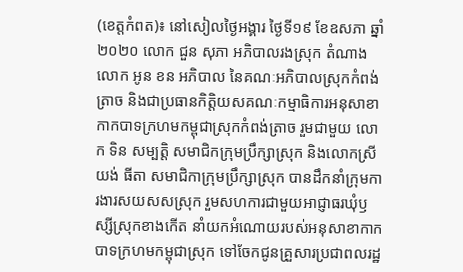(ខេត្តកំពត)៖ នៅសៀលថ្ងៃអង្គារ ថ្ងៃទី១៩ ខែឧសភា ឆ្នាំ២០២០ លោក ជួន សុភា អភិបាលរងស្រុក តំណាងលោក អូន ខន អភិបាល នៃគណៈអភិបាលស្រុកកំពង់ត្រាច និងជាប្រធានកិត្តិយសគណៈកម្មាធិការអនុសាខាកាកបាទក្រហមកម្ពុជាស្រុកកំពង់ត្រាច រួមជាមួយ លោក ទិន សម្បត្តិ សមាជិកក្រុមប្រឹក្សាស្រុក និងលោកស្រី យង់ ធីតា សមាជិកាក្រុមប្រឹក្សាស្រុក បានដឹកនាំក្រុមការងារសយសសស្រុក រួមសហការជាមួយអាជ្ញាធរឃុំឫស្សីស្រុកខាងកើត នាំយកអំណោយរបស់អនុសាខាកាកបាទក្រហមកម្ពុជាស្រុក ទៅចែកជូនគ្រួសារប្រជាពលរដ្ឋ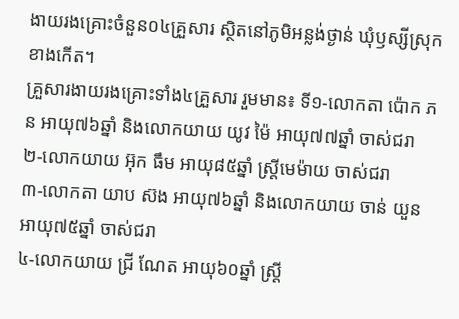ងាយរងគ្រោះចំនួន០៤គ្រួសារ ស្ថិតនៅភូមិអន្លង់ថ្ងាន់ ឃុំឫស្សីស្រុកខាងកើត។
គ្រួសារងាយរងគ្រោះទាំង៤គ្រួសារ រួមមាន៖ ទី១-លោកតា ប៉ោក ភន អាយុ៧៦ឆ្នាំ និងលោកយាយ យូវ ម៉ៃ អាយុ៧៧ឆ្នាំ ចាស់ជរា
២-លោកយាយ អ៊ុក ធឹម អាយុ៨៥ឆ្នាំ ស្ដ្រីមេម៉ាយ ចាស់ជរា
៣-លោកតា យាប ស៊ង អាយុ៧៦ឆ្នាំ និងលោកយាយ ចាន់ យួន អាយុ៧៥ឆ្នាំ ចាស់ជរា
៤-លោកយាយ ជ្រី ណែត អាយុ៦០ឆ្នាំ ស្ដ្រី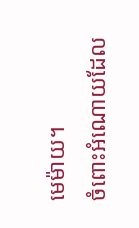មេម៉ាយ។
ចំពោះអំណោយដែល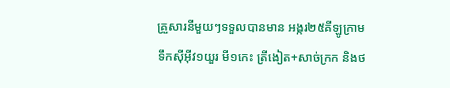គ្រួសារនីមួយៗទទួលបានមាន អង្ករ២៥គីឡូក្រាម ទឹកស៊ីអុីវ១យួរ មី១កេះ ត្រីងៀត+សាច់ក្រក និងថ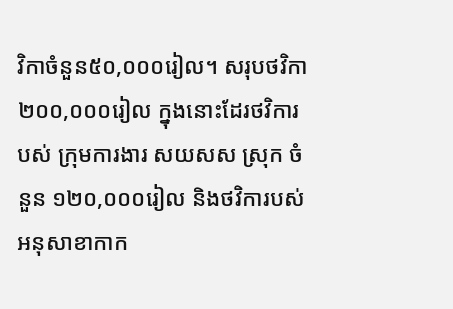វិកាចំនួន៥០,០០០រៀល។ សរុបថវិកា ២០០,០០០រៀល ក្នុងនោះដែរថវិការបស់ ក្រុមការងារ សយសស ស្រុក ចំនួន ១២០,០០០រៀល និងថវិការបស់អនុសាខាកាក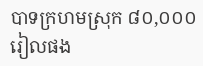បាទក្រហមស្រុក ៨០,០០០រៀលផង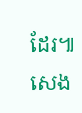ដែរ៕ សេង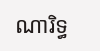ណារិទ្ធ